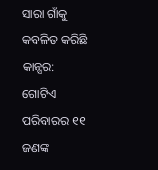ସାରା ଗାଁକୁ କବଳିତ କରିଛି କାନ୍ସର: ଗୋଟିଏ ପରିବାରର ୧୧ ଜଣଙ୍କ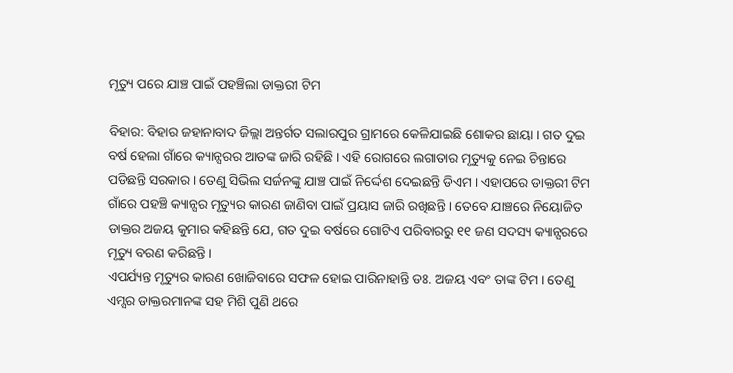ମୃତ୍ୟୁ ପରେ ଯାଞ୍ଚ ପାଇଁ ପହଞ୍ଚିଲା ଡାକ୍ତରୀ ଟିମ

ବିହାର: ବିହାର ଜହାନାବାଦ ଜିଲ୍ଲା ଅନ୍ତର୍ଗତ ସଲାରପୁର ଗ୍ରାମରେ କେଳିଯାଇଛି ଶୋକର ଛାୟା । ଗତ ଦୁଇ ବର୍ଷ ହେଲା ଗାଁରେ କ୍ୟାନ୍ସରର ଆତଙ୍କ ଜାରି ରହିଛି । ଏହି ରୋଗରେ ଲଗାତାର ମୃତ୍ୟୁକୁ ନେଇ ଚିନ୍ତାରେ ପଡିଛନ୍ତି ସରକାର । ତେଣୁ ସିଭିଲ ସର୍ଜନଙ୍କୁ ଯାଞ୍ଚ ପାଇଁ ନିର୍ଦ୍ଦେଶ ଦେଇଛନ୍ତି ଡିଏମ । ଏହାପରେ ଡାକ୍ତରୀ ଟିମ ଗାଁରେ ପହଞ୍ଚି କ୍ୟାନ୍ସର ମୃତ୍ୟୁର କାରଣ ଜାଣିବା ପାଇଁ ପ୍ରୟାସ ଜାରି ରଖିଛନ୍ତି । ତେବେ ଯାଞ୍ଚରେ ନିୟୋଜିତ ଡାକ୍ତର ଅଜୟ କୁମାର କହିଛନ୍ତି ଯେ, ଗତ ଦୁଇ ବର୍ଷରେ ଗୋଟିଏ ପରିବାରରୁ ୧୧ ଜଣ ସଦସ୍ୟ କ୍ୟାନ୍ସରରେ ମୃତ୍ୟୁ ବରଣ କରିଛନ୍ତି ।
ଏପର୍ଯ୍ୟନ୍ତ ମୃତ୍ୟୁର କାରଣ ଖୋଜିବାରେ ସଫଳ ହୋଇ ପାରିନାହାନ୍ତି ଡଃ. ଅଜୟ ଏବଂ ତାଙ୍କ ଟିମ । ତେଣୁ ଏମ୍ସର ଡାକ୍ତରମାନଙ୍କ ସହ ମିଶି ପୁଣି ଥରେ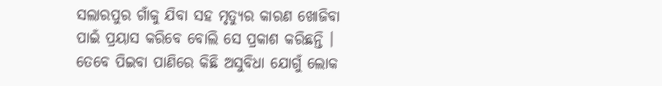ସଲାରପୁର ଗାଁକୁ ଯିବା ସହ ମୃତ୍ୟୁର କାରଣ ଖୋଜିବା ପାଇଁ ପ୍ରୟାସ କରିବେ ବୋଲି ସେ ପ୍ରକାଶ କରିଛନ୍ତି । ତେବେ ପିଇବା ପାଣିରେ କିଛି ଅସୁବିଧା ଯୋଗୁଁ ଲୋକ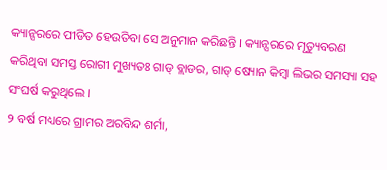କ୍ୟାନ୍ସରରେ ପୀଡିତ ହେଉତିବା ସେ ଅନୁମାନ କରିଛନ୍ତି । କ୍ୟାନ୍ସରରେ ମୃତ୍ୟୁବରଣ କରିଥିବା ସମସ୍ତ ରୋଗୀ ମୁଖ୍ୟତଃ ଗାଡ୍ ବ୍ଲାଡର, ଗାଡ୍ ଷ୍ୟୋନ କିମ୍ବା ଲିଭର ସମସ୍ୟା ସହ ସଂଘର୍ଷ କରୁଥିଲେ ।
୨ ବର୍ଷ ମଧ୍ୟରେ ଗ୍ରାମର ଅରବିନ୍ଦ ଶର୍ମା,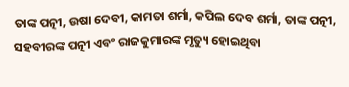ତାଙ୍କ ପତ୍ନୀ, ଉଷା ଦେବୀ, କାମତା ଶର୍ମା, କପିଲ ଦେବ ଶର୍ମା, ତାଙ୍କ ପତ୍ନୀ, ସହବୀରଙ୍କ ପତ୍ନୀ ଏବଂ ରାଜକୁମାରଙ୍କ ମୃତ୍ୟୁ ହୋଇଥିବା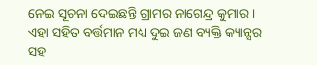ନେଇ ସୂଚନା ଦେଇଛନ୍ତି ଗ୍ରାମର ନାଗେନ୍ଦ୍ର କୁମାର । ଏହା ସହିତ ବର୍ତ୍ତମାନ ମଧ୍ୟ ଦୁଇ ଜଣ ବ୍ୟକ୍ତି କ୍ୟାନ୍ସର ସହ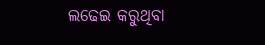ଲଢେଇ କରୁଥିବା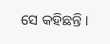ସେ କହିଛନ୍ତି ।